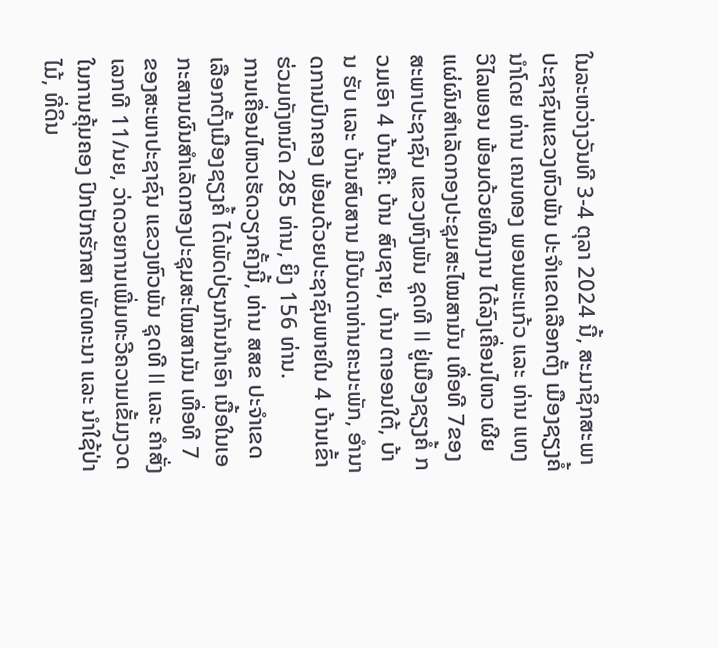ໃນລະຫວ່າງວັນທີ 3-4 ຕຸລາ 2024 ນີ້, ສະມາຊິກສະພາປະຊາຊົນແຂວງຫົວພັນ ປະຈຳເຂດເລືອກຕັ້ງ ເມືອງຊຽງຄໍ້ ນໍາໂດຍ ທ່ານ ເຄນທອງ ພອນພະແກ້ວ ແລະ ທ່ານ ແທງ ວິໄລພອນ ພ້ອມດ້ວຍທີມງານ ໄດ້ລົງເຄື່ອນໄຫວ ເຜີຍແຜ່ຜົນສໍາເລັດກອງປະຊຸມສະໄໝສາມັນ ເທື່ອທີ 7ຂອງ ສະພາປະຊາຊົນ ແຂວງຫົງພັນ ຊຸດທີ II ຢູ່ເມືອງຊຽງຄໍ້ ກວມເອົາ 4 ບ້ານຄື: ບ້ານ ສົບຊາຍ, ບ້ານ ຕາອອນໃຕ້, ບ້ານ ຮັບ ແລະ ບ້ານສົບສານ ມີບັນດາທ່ານຄະນະພັກ, ອໍານາດການປົກຄອງ ພ້ອມດ້ວຍປະຊາຊົນພາຍໃນ 4 ບ້ານເຂົ້າຮ່ວມທັງຫມົດ 285 ທ່ານ, ຍິງ 156 ທ່ານ.
ການເຄື່ອນໄຫວເຮັດວຽກຄັ້ງນີ້, ທ່ານ ສສຂ ປະຈຳເຂດເລືອກຕັ້ງເມືອງຊຽງຄໍ້ ໄດ້ພັດປ່ຽນກັນນຳເອົາ ເນື້ອໃນເອກະສານຜົນສຳເລັດກອງປະຊຸມສະໄໝສາມັນ ເທື່ອທີ 7 ຂອງສະພາປະຊາຊົນ ແຂວງຫົວພັນ ຊຸດທີ II ແລະ ຄຳສັ່ງ ເລກທີ 11/ນຍ, ວ່າດວຍການເພີ່ມທະວີຄວາມເຂັ້ມງວດ ໃນການຄຸ້ມຄອງ ປົກປັກຮັກສາ ພັດທະນາ ແລະ ນຳໃຊ້ປ່າໄມ້, ທີ່ດິນ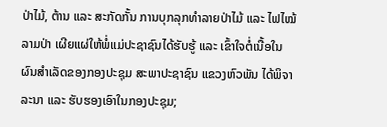ປ່າໄມ້, ຕ້ານ ແລະ ສະກັດກັ້ນ ການບຸກລຸກທຳລາຍປ່າໄມ້ ແລະ ໄຟໄໝ້ລາມປ່າ ເຜີຍແຜ່ໃຫ້ພໍ່ແມ່ປະຊາຊົນໄດ້ຮັບຮູ້ ແລະ ເຂົ້າໃຈຕໍ່ເນື້ອໃນຜົນສຳເລັດຂອງກອງປະຊຸມ ສະພາປະຊາຊົນ ແຂວງຫົວພັນ ໄດ້ພິຈາລະນາ ແລະ ຮັບຮອງເອົາໃນກອງປະຊຸມ;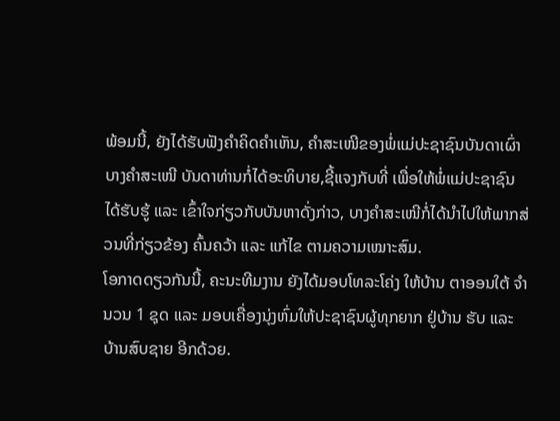ພ້ອມນີ້, ຍັງໄດ້ຮັບຟັງຄຳຄິດຄຳເຫັນ, ຄຳສະເໜີຂອງພໍ່ແມ່ປະຊາຊົນບັນດາເຜົ່າ ບາງຄຳສະເໜີ ບັນດາທ່ານກໍ່ໄດ້ອະທິບາຍ,ຊີ້ແຈງກັບທີ່ ເພື່ອໃຫ້ພໍ່ແມ່ປະຊາຊົນໄດ້ຮັບຮູ້ ແລະ ເຂົ້າໃຈກ່ຽວກັບບັນຫາດັ່ງກ່າວ, ບາງຄຳສະເໜີກໍ່ໄດ້ນຳໄປໃຫ້ພາກສ່ວນທີ່ກ່ຽວຂ້ອງ ຄົ້ນຄວ້າ ແລະ ແກ້ໄຂ ຕາມຄວາມເໝາະສົມ.
ໂອກາດດຽວກັນນີ້, ຄະນະທີມງານ ຍັງໄດ້ມອບໂທລະໂຄ່ງ ໃຫ້ບ້ານ ຕາອອນໃຕ້ ຈຳນວນ 1 ຊຸດ ແລະ ມອບເຄື່ອງນຸ່ງຫົ່ມໃຫ້ປະຊາຊົນຜູ້ທຸກຍາກ ຢູ່ບ້ານ ຮັບ ແລະ ບ້ານສົບຊາຍ ອີກດ້ວຍ.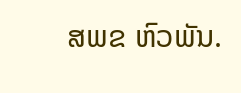ສພຂ ຫົວພັນ.